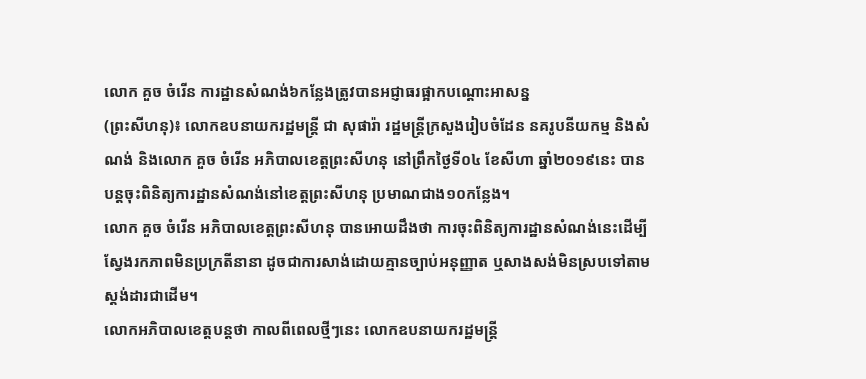លោក គួច ចំរើន ការដ្ឋានសំណង់៦កន្លែងត្រូវបានអជ្ញាធរផ្អាកបណ្តោះអាសន្ន
(ព្រះសីហនុ)៖ លោកឧបនាយករដ្ឋមន្ត្រី ជា សុផារ៉ា រដ្ឋមន្ត្រីក្រសួងរៀបចំដែន នគរូបនីយកម្ម និងសំណង់ និងលោក គួច ចំរើន អភិបាលខេត្តព្រះសីហនុ នៅព្រឹកថ្ងៃទី០៤ ខែសីហា ឆ្នាំ២០១៩នេះ បានបន្តចុះពិនិត្យការដ្ឋានសំណង់នៅខេត្តព្រះសីហនុ ប្រមាណជាង១០កន្លែង។
លោក គួច ចំរើន អភិបាលខេត្តព្រះសីហនុ បានអោយដឹងថា ការចុះពិនិត្យការដ្ឋានសំណង់នេះដើម្បីស្វែងរកភាពមិនប្រក្រតីនានា ដូចជាការសាង់ដោយគ្មានច្បាប់អនុញ្ញាត ឬសាងសង់មិនស្របទៅតាមស្តង់ដារជាដើម។
លោកអភិបាលខេត្តបន្តថា កាលពីពេលថ្មីៗនេះ លោកឧបនាយករដ្ឋមន្ត្រី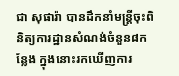ជា សុផារ៉ា បានដឹកនាំមន្ត្រីចុះពិនិត្យការដ្ឋានសំណង់ចំនួន៨កន្លែង ក្នុងនោះរកឃើញការ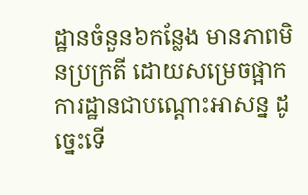ដ្ឋានចំនួន៦កន្លែង មានភាពមិនប្រក្រតី ដោយសម្រេចផ្អាកការដ្ឋានជាបណ្តោះអាសន្ន ដូច្នេះទើ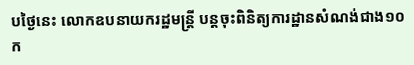បថ្ងៃនេះ លោកឧបនាយករដ្ឋមន្ត្រី បន្តចុះពិនិត្យការដ្ឋានសំណង់ជាង១០ក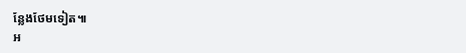ន្លែងថែមទៀត៕
អ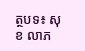ត្ថបទ៖ សុខ លាភ